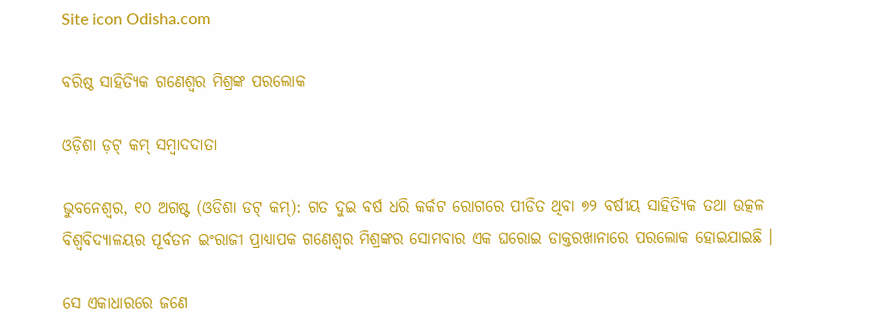Site icon Odisha.com

ବରିଷ୍ଠ ସାହିତ୍ୟିକ ଗଣେଶ୍ଵର ମିଶ୍ରଙ୍କ ପରଲୋକ

ଓଡ଼ିଶା ଡ଼ଟ୍ କମ୍ ସମ୍ବାଦଦାତା

ଭୁବନେଶ୍ୱର, ୧୦ ଅଗଷ୍ଟ (ଓଡିଶା ଡଟ୍ କମ୍): ଗତ ଦୁଇ ବର୍ଷ ଧରି କର୍କଟ ରୋଗରେ ପୀଡିତ ଥିବା ୭୨ ବର୍ଷୀୟ ସାହିତ୍ୟିକ ତଥା ଉତ୍କଳ ବିଶ୍ଵବିଦ୍ୟାଳୟର ପୂର୍ବତନ ଇଂରାଜୀ ପ୍ରାଧ୍ୟାପକ ଗଣେଶ୍ଵର ମିଶ୍ରଙ୍କର ସୋମବାର ଏକ ଘରୋଇ ଡାକ୍ତରଖାନାରେ ପରଲୋକ ହୋଇଯାଇଛି ।

ସେ ଏକାଧାରରେ ଜଣେ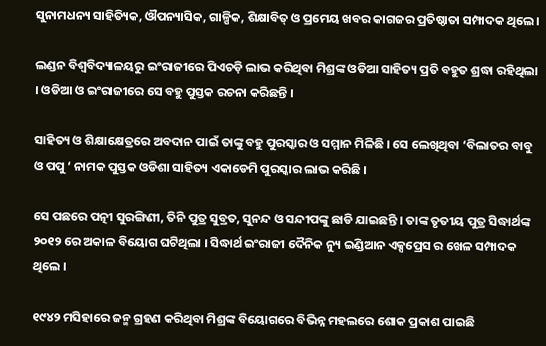ସୁନାମଧନ୍ୟ ସାହିତ୍ୟିକ, ଔପନ୍ୟାସିକ, ଗାଳ୍ପିକ, ଶିକ୍ଷାବିତ୍ ଓ ପ୍ରମେୟ ଖବର କାଗଜର ପ୍ରତିଷ୍ଠାତା ସମ୍ପାଦକ ଥିଲେ।

ଲଣ୍ଡନ ବିଶ୍ଵବିଦ୍ୟାଳୟରୁ ଇଂରାଜୀରେ ପିଏଚଡ଼ି ଲାଭ କରିଥିବା ମିଶ୍ରଙ୍କ ଓଡିଆ ସାହିତ୍ୟ ପ୍ରତି ବହୁତ ଶ୍ରଦ୍ଧା ରହିଥିଲା । ଓଡିଆ ଓ ଇଂରାଜୀରେ ସେ ବହୁ ପୁସ୍ତକ ରଚନା କରିଛନ୍ତି ।

ସାହିତ୍ୟ ଓ ଶିକ୍ଷାକ୍ଷେତ୍ରରେ ଅବଦାନ ପାଇଁ ତାଙ୍କୁ ବହୁ ପୁରସ୍କାର ଓ ସମ୍ମାନ ମିଳିଛି । ସେ ଲେଖିଥିବା ‘ବିଲାତର ବାବୁ ଓ ପପୁ ‘ ନାମକ ପୁସ୍ତକ ଓଡିଶା ସାହିତ୍ୟ ଏକାଡେମି ପୁରସ୍କାର ଲାଭ କରିଛି ।

ସେ ପଛରେ ପତ୍ନୀ ସୁରଙ୍ଗିଣୀ, ତିନି ପୁତ୍ର ସୁବ୍ରତ, ସୁନନ୍ଦ ଓ ସନ୍ଦୀପଙ୍କୁ ଛାଡି ଯାଇଛନ୍ତି । ତାଙ୍କ ତୃତୀୟ ପୁତ୍ର ସିଦ୍ଧାର୍ଥଙ୍କ ୨୦୧୨ ରେ ଅକାଳ ବିୟୋଗ ଘଟିଥିଲା । ସିଦ୍ଧାର୍ଥ ଇଂରାଜୀ ଦୈନିକ ନ୍ୟୁ ଇଣ୍ଡିଆନ ଏକ୍ସପ୍ରେସ ର ଖେଳ ସମ୍ପାଦକ ଥିଲେ ।

୧୯୪୨ ମସିହାରେ ଜନ୍ମ ଗ୍ରହଣ କରିଥିବା ମିଶ୍ରଙ୍କ ବିୟୋଗରେ ବିଭିନ୍ନ ମହଲରେ ଶୋକ ପ୍ରକାଶ ପାଇଛି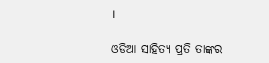।

ଓଡିଆ ସାହିତ୍ୟ ପ୍ରତି ତାଙ୍କର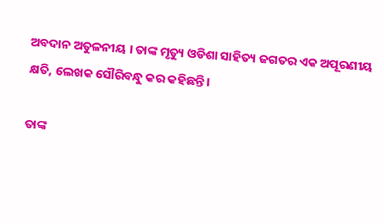ଅବଦାନ ଅତୁଳନୀୟ । ତାଙ୍କ ମୃତ୍ୟୁ ଓଡିଶା ସାହିତ୍ୟ ଜଗତର ଏକ ଅପୂରଣୀୟ କ୍ଷତି, ଲେଖକ ସୌରିବନ୍ଧୁ କର କହିଛନ୍ତି।

ତାଙ୍କ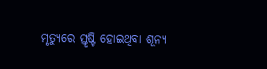ମୃତ୍ୟୁରେ ସ୍ତୃଷ୍ଟି ହୋଇଥିବା ଶୂନ୍ୟ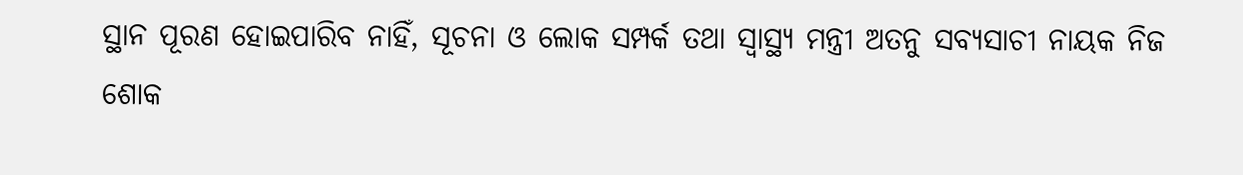ସ୍ଥାନ ପୂରଣ ହୋଇପାରିବ ନାହିଁ, ସୂଚନା ଓ ଲୋକ ସମ୍ପର୍କ ତଥା ସ୍ୱାସ୍ଥ୍ୟ ମନ୍ତ୍ରୀ ଅତନୁ ସବ୍ୟସାଚୀ ନାୟକ ନିଜ ଶୋକ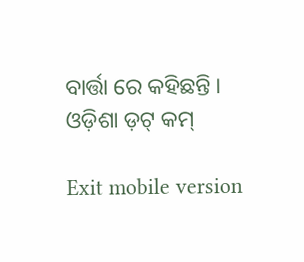ବାର୍ତ୍ତା ରେ କହିଛନ୍ତି ।
ଓଡ଼ିଶା ଡ଼ଟ୍ କମ୍

Exit mobile version